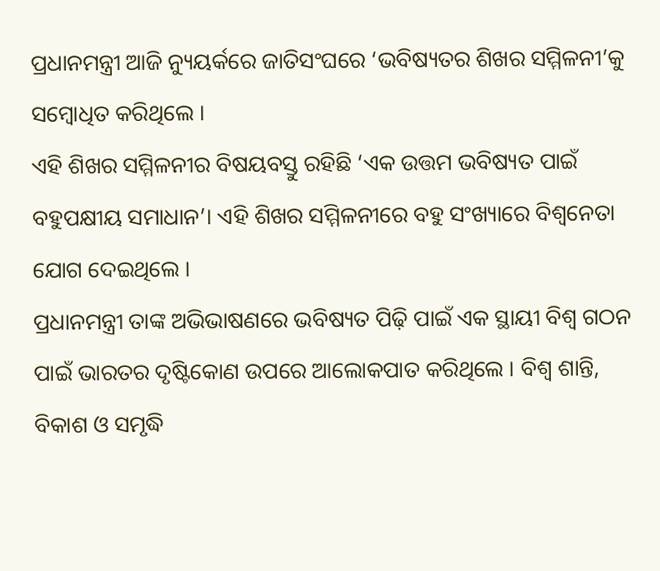ପ୍ରଧାନମନ୍ତ୍ରୀ ଆଜି ନ୍ୟୁୟର୍କରେ ଜାତିସଂଘରେ ‘ଭବିଷ୍ୟତର ଶିଖର ସମ୍ମିଳନୀ’କୁ ସମ୍ବୋଧିତ କରିଥିଲେ ।
ଏହି ଶିଖର ସମ୍ମିଳନୀର ବିଷୟବସ୍ତୁ ରହିଛି ‘ଏକ ଉତ୍ତମ ଭବିଷ୍ୟତ ପାଇଁ ବହୁପକ୍ଷୀୟ ସମାଧାନ’। ଏହି ଶିଖର ସମ୍ମିଳନୀରେ ବହୁ ସଂଖ୍ୟାରେ ବିଶ୍ୱନେତା ଯୋଗ ଦେଇଥିଲେ ।
ପ୍ରଧାନମନ୍ତ୍ରୀ ତାଙ୍କ ଅଭିଭାଷଣରେ ଭବିଷ୍ୟତ ପିଢ଼ି ପାଇଁ ଏକ ସ୍ଥାୟୀ ବିଶ୍ୱ ଗଠନ ପାଇଁ ଭାରତର ଦୃଷ୍ଟିକୋଣ ଉପରେ ଆଲୋକପାତ କରିଥିଲେ । ବିଶ୍ୱ ଶାନ୍ତି, ବିକାଶ ଓ ସମୃଦ୍ଧି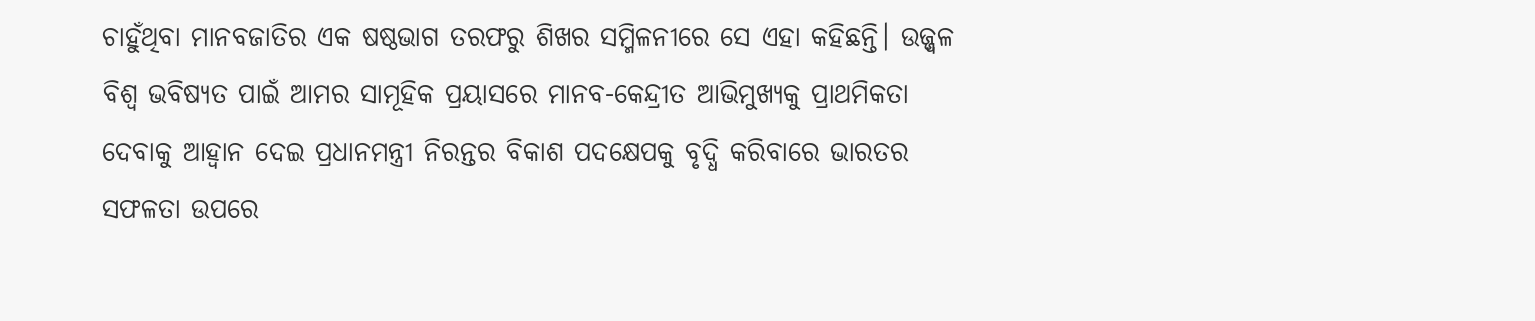ଚାହୁଁଥିବା ମାନବଜାତିର ଏକ ଷଷ୍ଠଭାଗ ତରଫରୁ ଶିଖର ସମ୍ମିଳନୀରେ ସେ ଏହା କହିଛନ୍ତି। ଉଜ୍ଜ୍ୱଳ ବିଶ୍ୱ ଭବିଷ୍ୟତ ପାଇଁ ଆମର ସାମୂହିକ ପ୍ରୟାସରେ ମାନବ-କେନ୍ଦ୍ରୀତ ଆଭିମୁଖ୍ୟକୁ ପ୍ରାଥମିକତା ଦେବାକୁ ଆହ୍ୱାନ ଦେଇ ପ୍ରଧାନମନ୍ତ୍ରୀ ନିରନ୍ତର ବିକାଶ ପଦକ୍ଷେପକୁ ବୃଦ୍ଧି କରିବାରେ ଭାରତର ସଫଳତା ଉପରେ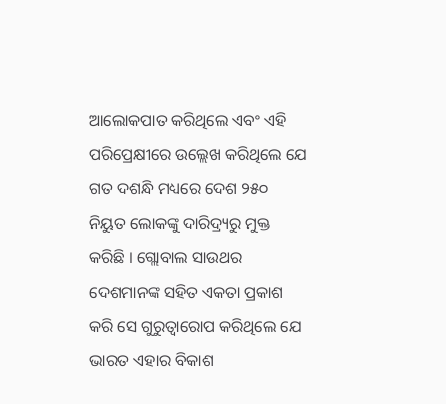ଆଲୋକପାତ କରିଥିଲେ ଏବଂ ଏହି ପରିପ୍ରେକ୍ଷୀରେ ଉଲ୍ଲେଖ କରିଥିଲେ ଯେ ଗତ ଦଶନ୍ଧି ମଧ୍ୟରେ ଦେଶ ୨୫୦ ନିୟୁତ ଲୋକଙ୍କୁ ଦାରିଦ୍ର୍ୟରୁ ମୁକ୍ତ କରିଛି । ଗ୍ଲୋବାଲ ସାଉଥର ଦେଶମାନଙ୍କ ସହିତ ଏକତା ପ୍ରକାଶ କରି ସେ ଗୁରୁତ୍ୱାରୋପ କରିଥିଲେ ଯେ ଭାରତ ଏହାର ବିକାଶ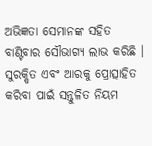ଅଭିଜ୍ଞତା ସେମାନଙ୍କ ସହିତ ବାଣ୍ଟିବାର ସୌଭାଗ୍ୟ ଲାଭ କରିଛି । ସୁରକ୍ଷିତ ଏବଂ ଆରକୁ ପ୍ରୋତ୍ସାହିତ କରିବା ପାଇଁ ସନ୍ତୁଳିତ ନିୟମ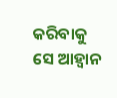କରିବାକୁ ସେ ଆହ୍ୱାନ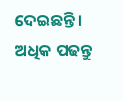ଦେଇଛନ୍ତି। ଅଧିକ ପଢନ୍ତୁ